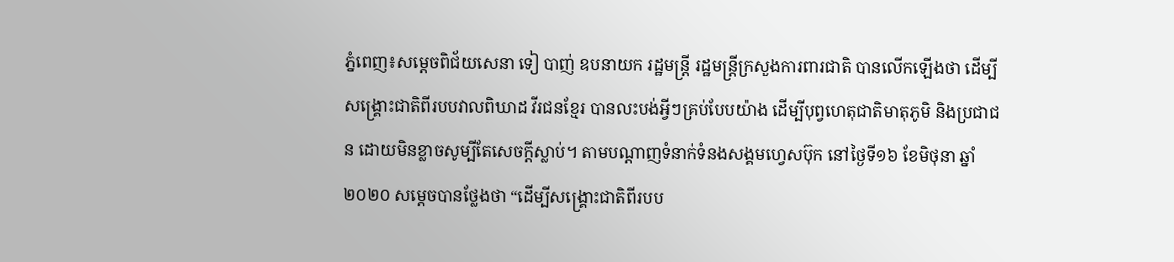ភ្នំពេញ៖សម្ដេចពិជ័យសេនា ទៀ បាញ់ ឧបនាយក រដ្ឋមន្រ្តី រដ្ឋមន្រ្តីក្រសួងការពារជាតិ បានលើកឡើងថា ដើម្បីសង្គ្រោះជាតិពីរបបវាលពិឃាដ វីរជនខ្មែរ បានលះបង់អ្វីៗគ្រប់បែបយ៉ាង ដើម្បីបុព្វហេតុជាតិមាតុភូមិ និងប្រជាជន ដោយមិនខ្លាចសូម្បីតែសេចក្តីស្លាប់។ តាមបណ្ដាញទំនាក់ទំនងសង្គមហ្វេសប៊ុក នៅថ្ងៃទី១៦ ខែមិថុនា ឆ្នាំ២០២០ សម្ដេចបានថ្លែងថា “ដើម្បីសង្គ្រោះជាតិពីរបប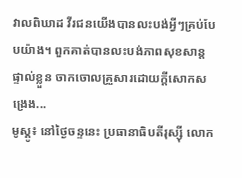វាលពិឃាដ វីរជនយើងបានលះបង់អ្វីៗគ្រប់បែបយ៉ាង។ ពួកគាត់បានលះបង់ភាពសុខសាន្តផ្ទាល់ខ្លួន ចាកចោលគ្រួសារដោយក្តីសោកសង្រេង...
មូស្គូ៖ នៅថ្ងៃចន្ទនេះ ប្រធានាធិបតីរុស្ស៊ី លោក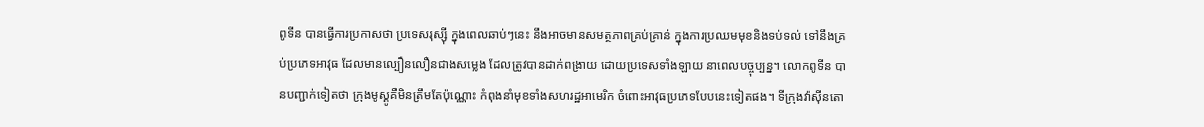ពូទីន បានធ្វើការប្រកាសថា ប្រទេសរុស្ស៊ី ក្នុងពេលឆាប់ៗនេះ នឹងអាចមានសមត្ថភាពគ្រប់គ្រាន់ ក្នុងការប្រឈមមុខនិងទប់ទល់ ទៅនឹងគ្រប់ប្រភេទអាវុធ ដែលមានល្បឿនលឿនជាងសម្លេង ដែលត្រូវបានដាក់ពង្រាយ ដោយប្រទេសទាំងឡាយ នាពេលបច្ចុប្បន្ន។ លោកពូទីន បានបញ្ជាក់ទៀតថា ក្រុងមូស្គូគឺមិនត្រឹមតែប៉ុណ្ណោះ កំពុងនាំមុខទាំងសហរដ្ឋអាមេរិក ចំពោះអាវុធប្រភេទបែបនេះទៀតផង។ ទីក្រុងវ៉ាស៊ីនតោ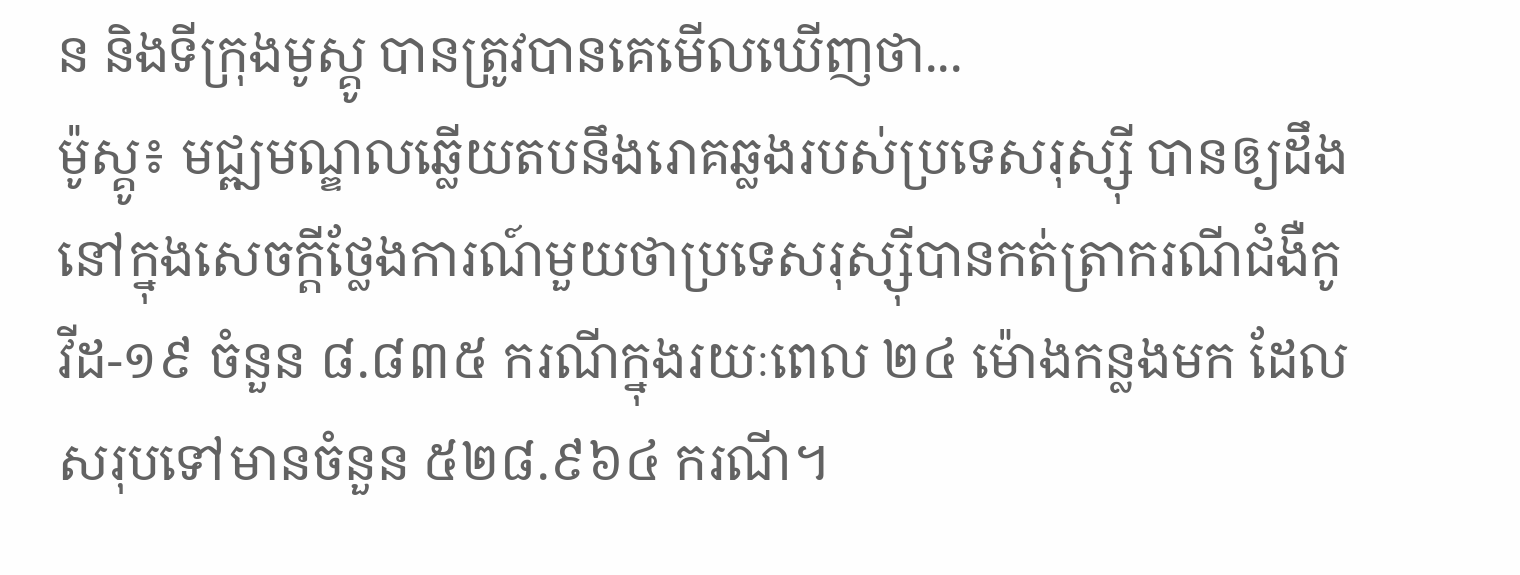ន និងទីក្រុងមូស្គូ បានត្រូវបានគេមើលឃើញថា...
ម៉ូស្គូ៖ មជ្ឍមណ្ឌលឆ្លើយតបនឹងរោគឆ្លងរបស់ប្រទេសរុស្ស៊ី បានឲ្យដឹងនៅក្នុងសេចក្តីថ្លែងការណ៍មួយថាប្រទេសរុស្ស៊ីបានកត់ត្រាករណីជំងឺកូវីដ-១៩ ចំនួន ៨.៨៣៥ ករណីក្នុងរយៈពេល ២៤ ម៉ោងកន្លងមក ដែលសរុបទៅមានចំនួន ៥២៨.៩៦៤ ករណី។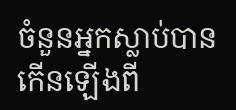ចំនួនអ្នកស្លាប់បានកើនឡើងពី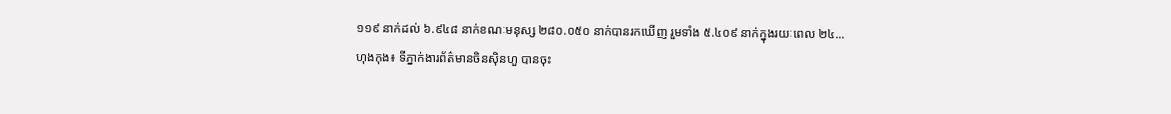១១៩ នាក់ដល់ ៦.៩៤៨ នាក់ខណៈមនុស្ស ២៨០.០៥០ នាក់បានរកឃើញ រួមទាំង ៥.៤០៩ នាក់ក្នុងរយៈពេល ២៤...
ហុងកុង៖ ទីភ្នាក់ងារព័ត៌មានចិនស៊ិនហួ បានចុះ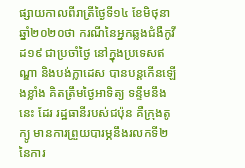ផ្សាយកាលពីរាត្រីថ្ងៃទី១៤ ខែមិថុនា ឆ្នាំ២០២០ថា ករណីនៃអ្នកឆ្លងជំងឺកូវីដ១៩ ជាប្រចាំថ្ងៃ នៅក្នុងប្រទេសឥណ្ឌា និងបង់ក្លាដេស បានបន្តកើនឡើងខ្លាំង គិតត្រឹមថ្ងៃអាទិត្យ ទន្ទឹមនឹងនេះ ដែរ រដ្ឋធានីរបស់ជប៉ុន គឺក្រុងតូក្យូ មានការព្រួយបារម្ភនឹងរលកទី២ នៃការ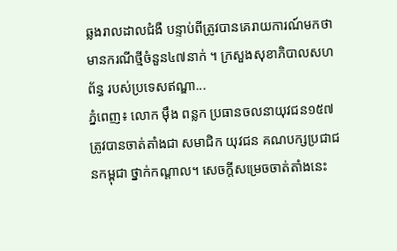ឆ្លងរាលដាលជំងឺ បន្ទាប់ពីត្រូវបានគេរាយការណ៍មកថា មានករណីថ្មីចំនួន៤៧នាក់ ។ ក្រសួងសុខាភិបាលសហព័ន្ធ របស់ប្រទេសឥណ្ឌា...
ភ្នំពេញ៖ លោក ម៉ឹង ពន្លក ប្រធានចលនាយុវជន១៥៧ ត្រូវបានចាត់តាំងជា សមាជិក យុវជន គណបក្សប្រជាជនកម្ពុជា ថ្នាក់កណ្តាល។ សេចក្តីសម្រេចចាត់តាំងនេះ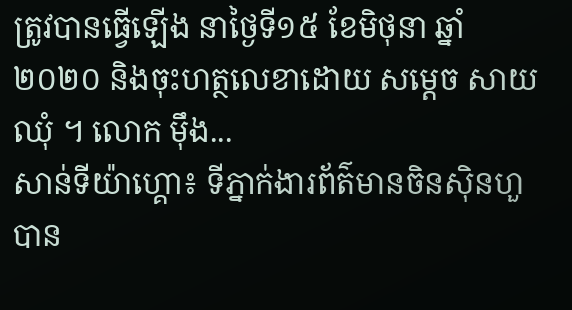ត្រូវបានធ្វើឡើង នាថ្ងៃទី១៥ ខែមិថុនា ឆ្នាំ២០២០ និងចុះហត្ថលេខាដោយ សម្តេច សាយ ឈុំ ។ លោក ម៉ឹង...
សាន់ទីយ៉ាហ្គោ៖ ទីភ្នាក់ងារព័ត៌មានចិនស៊ិនហួ បាន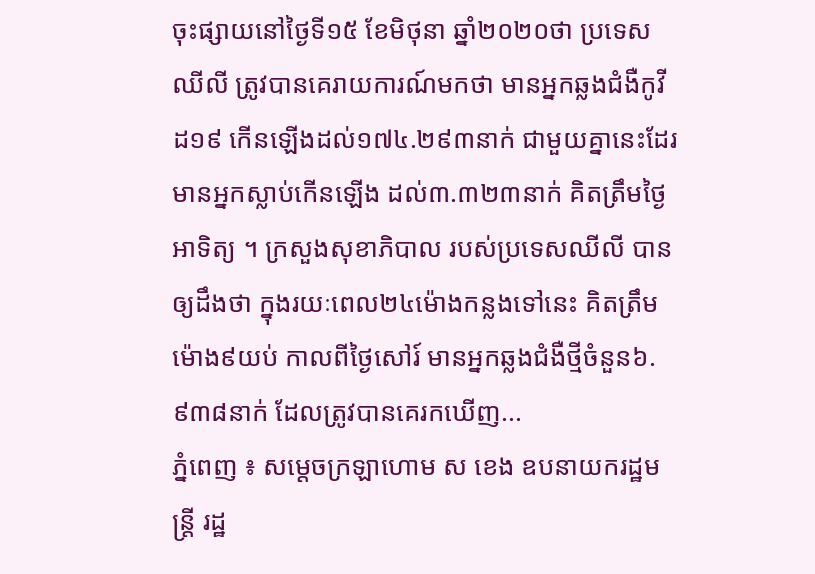ចុះផ្សាយនៅថ្ងៃទី១៥ ខែមិថុនា ឆ្នាំ២០២០ថា ប្រទេសឈីលី ត្រូវបានគេរាយការណ៍មកថា មានអ្នកឆ្លងជំងឺកូវីដ១៩ កើនឡើងដល់១៧៤.២៩៣នាក់ ជាមួយគ្នានេះដែរ មានអ្នកស្លាប់កើនឡើង ដល់៣.៣២៣នាក់ គិតត្រឹមថ្ងៃអាទិត្យ ។ ក្រសួងសុខាភិបាល របស់ប្រទេសឈីលី បានឲ្យដឹងថា ក្នុងរយៈពេល២៤ម៉ោងកន្លងទៅនេះ គិតត្រឹមម៉ោង៩យប់ កាលពីថ្ងៃសៅរ៍ មានអ្នកឆ្លងជំងឺថ្មីចំនួន៦.៩៣៨នាក់ ដែលត្រូវបានគេរកឃើញ...
ភ្នំពេញ ៖ សម្តេចក្រឡាហោម ស ខេង ឧបនាយករដ្ឋមន្ត្រី រដ្ឋ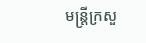មន្ត្រីក្រសួ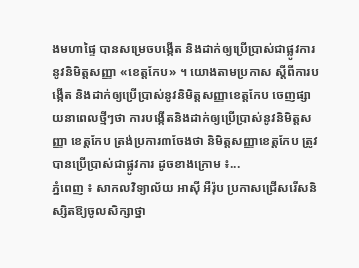ងមហាផ្ទៃ បានសម្រេចបង្កើត និងដាក់ឲ្យប្រើប្រាស់ជាផ្លូវការនូវនិមិត្តសញ្ញា «ខេត្តកែប» ។ យោងតាមប្រកាស ស្ដីពីការបង្កើត និងដាក់ឲ្យប្រើប្រាស់នូវនិមិត្តសញ្ញាខេត្តកែប ចេញផ្សាយនាពេលថ្មីៗថា ការបង្កើតនិងដាក់ឲ្យប្រើប្រាស់នូវនិមិត្តសញ្ញា ខេត្តកែប ត្រង់ប្រការ៣ចែងថា និមិត្តសញ្ញាខេត្តកែប ត្រូវបានប្រើប្រាស់ជាផ្លូវការ ដូចខាងក្រោម ៖...
ភ្នំពេញ ៖ សាកលវិទ្យាល័យ អាស៊ី អឺរ៉ុប ប្រកាសជ្រើសរើសនិស្សិតឱ្យចូលសិក្សាថ្នា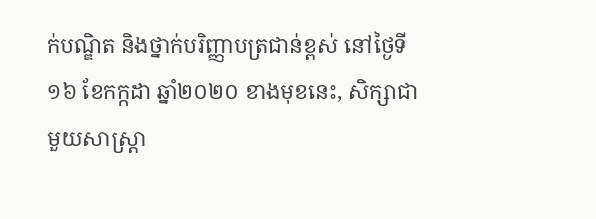ក់បណ្ឌិត និងថ្នាក់បរិញ្ញាបត្រជាន់ខ្ពស់ នៅថ្ងៃទី១៦ ខែកក្កដា ឆ្នាំ២០២០ ខាងមុខនេះ, សិក្សាជាមួយសាស្រ្តា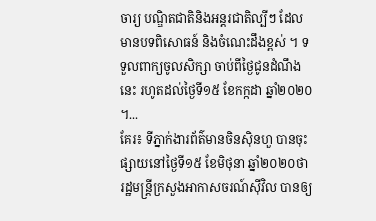ចារ្យ បណ្ឌិតជាតិនិងអន្តរជាតិល្បីៗ ដែលមានបទពិសោធន៍ និងចំណេះដឹងខ្ពស់ ។ ទទួលពាក្យចូលសិក្សា ចាប់ពីថ្ងៃជូនដំណឹងនេះ រហូតដល់ថ្ងៃទី១៥ ខែកក្កដា ឆ្នាំ២០២០ ។...
គែរ៖ ទីភ្នាក់ងារព័ត៌មានចិនស៊ិនហួ បានចុះផ្សាយនៅថ្ងៃទី១៥ ខែមិថុនា ឆ្នាំ២០២០ថា រដ្ឋមន្ត្រីក្រសួងអាកាសចរណ៍ស៊ីវិល បានឲ្យ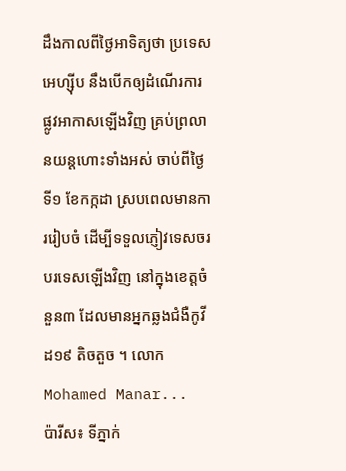ដឹងកាលពីថ្ងៃអាទិត្យថា ប្រទេសអេហ្ស៊ីប នឹងបើកឲ្យដំណើរការ ផ្លូវអាកាសឡើងវិញ គ្រប់ព្រលានយន្តហោះទាំងអស់ ចាប់ពីថ្ងៃទី១ ខែកក្កដា ស្របពេលមានការរៀបចំ ដើម្បីទទួលភ្ញៀវទេសចរបរទេសឡើងវិញ នៅក្នុងខេត្តចំនួន៣ ដែលមានអ្នកឆ្លងជំងឺកូវីដ១៩ តិចតួច ។ លោក Mohamed Manar...
ប៉ារីស៖ ទីភ្នាក់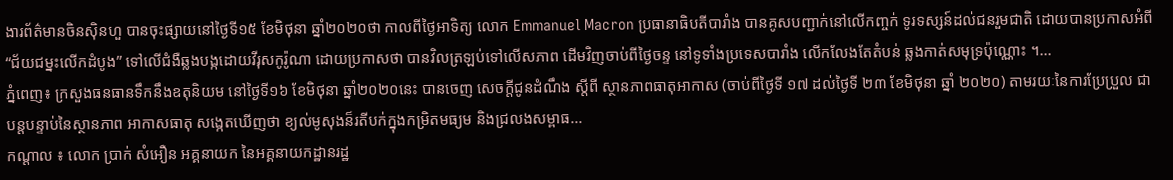ងារព័ត៌មានចិនស៊ិនហួ បានចុះផ្សាយនៅថ្ងៃទី១៥ ខែមិថុនា ឆ្នាំ២០២០ថា កាលពីថ្ងៃអាទិត្យ លោក Emmanuel Macron ប្រធានាធិបតីបារាំង បានគូសបញ្ជាក់នៅលើកញ្ចក់ ទូរទស្សន៍ដល់ជនរួមជាតិ ដោយបានប្រកាសអំពី “ជ័យជម្នះលើកដំបូង” ទៅលើជំងឺឆ្លងបង្កដោយវីរុសកូរ៉ូណា ដោយប្រកាសថា បានវិលត្រឡប់ទៅលើសភាព ដើមវិញចាប់ពីថ្ងៃចន្ទ នៅទូទាំងប្រទេសបារាំង លើកលែងតែតំបន់ ឆ្លងកាត់សមុទ្រប៉ុណ្ណោះ ។...
ភ្នំពេញ៖ ក្រសួងធនធានទឹកនឹងឧតុនិយម នៅថ្ងៃទី១៦ ខែមិថុនា ឆ្នាំ២០២០នេះ បានចេញ សេចក្តីជូនដំណឹង ស្តីពី ស្ថានភាពធាតុអាកាស (ចាប់ពីថ្ងៃទី ១៧ ដល់ថ្ងៃទី ២៣ ខែមិថុនា ឆ្នាំ ២០២០) តាមរយៈនៃការប្រែប្រួល ជាបន្តបន្ទាប់នៃស្ថានភាព អាកាសធាតុ សង្កេតឃើញថា ខ្យល់មូសុងន៏រតីបក់ក្នុងកម្រិតមធ្យម និងជ្រលងសម្ពាធ...
កណ្ដាល ៖ លោក ប្រាក់ សំអឿន អគ្គនាយក នៃអគ្គនាយកដ្ឋានរដ្ឋ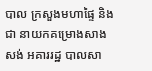បាល ក្រសួងមហាផ្ទៃ និងជា នាយកគម្រោងសាងសង់ អគាររដ្ឋ បាលសា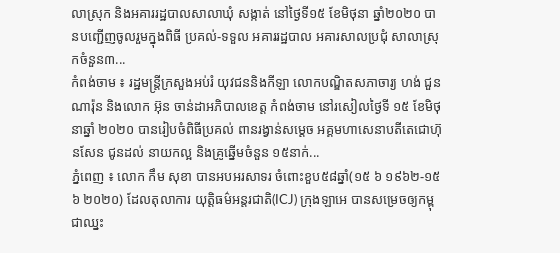លាស្រុក និងអគាររដ្ឋបាលសាលាឃុំ សង្កាត់ នៅថ្ងៃទី១៥ ខែមិថុនា ឆ្នាំ២០២០ បានបញ្ជើញចូលរួមក្នុងពិធី ប្រគល់-ទទួល អគាររដ្ឋបាល អគារសាលប្រជុំ សាលាស្រុកចំនួន៣...
កំពង់ចាម ៖ រដ្ឋមន្ត្រីក្រសួងអប់រំ យុវជននិងកីឡា លោកបណ្ឌិតសភាចារ្យ ហង់ ជួនណារ៉ុន និងលោក អ៊ុន ចាន់ដាអភិបាលខេត្ត កំពង់ចាម នៅរសៀលថ្ងៃទី ១៥ ខែមិថុនាឆ្នាំ ២០២០ បានរៀបចំពិធីប្រគល់ ពានរង្វាន់សម្ដេច អគ្គមហាសេនាបតីតេជោហ៊ុនសែន ជូនដល់ នាយកល្អ និងគ្រូឆ្នើមចំនួន ១៥នាក់...
ភ្នំពេញ ៖ លោក កឹម សុខា បានអបអរសាទរ ចំពោះខួប៥៨ឆ្នាំ(១៥ ៦ ១៩៦២-១៥ ៦ ២០២០) ដែលតុលាការ យុត្តិធម៌អន្តរជាតិ(ICJ) ក្រុងឡាអេ បានសម្រេចឲ្យកម្ពុជាឈ្នះ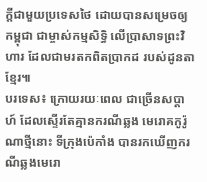ក្តីជាមួយប្រទេសថៃ ដោយបានសម្រេចឲ្យកម្ពុជា ជាម្ចាស់កម្មសិទ្ធិ លើប្រាសាទព្រះវិហារ ដែលជាមរតកពិតប្រាកដ របស់ដូនតាខ្មែរ៕
បរទេស៖ ក្រោយរយៈពេល ជាច្រើនសប្ដាហ៍ ដែលស្ទើរតែគ្មានករណីឆ្លង មេរោគកូរ៉ូណាថ្មីនោះ ទីក្រុងប៉េកាំង បានរកឃើញករណីឆ្លងមេរោ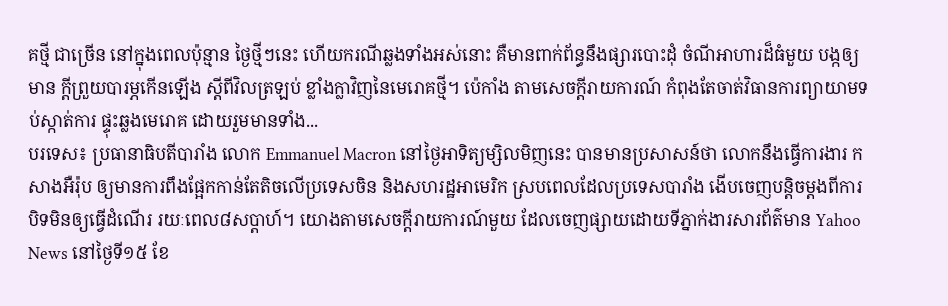គថ្មី ជាច្រើន នៅក្នុងពេលប៉ុន្មាន ថ្ងៃថ្មីៗនេះ ហើយករណីឆ្លងទាំងអស់នោះ គឺមានពាក់ព័ន្ធនឹងផ្សារបោះដុំ ចំណីអាហារដ៏ធំមួយ បង្កឲ្យមាន ក្តីព្រួយបារម្ភកើនឡើង ស្តីពីវិលត្រឡប់ ខ្លាំងក្លាវិញនៃមេរោគថ្មី។ ប៉េកាំង តាមសេចក្តីរាយការណ៍ កំពុងតែចាត់វិធានការព្យាយាមទប់ស្កាត់ការ ផ្ទុះឆ្លងមេរោគ ដោយរួមមានទាំង...
បរទេស៖ ប្រធានាធិបតីបារាំង លោក Emmanuel Macron នៅថ្ងៃអាទិត្យម្សិលមិញនេះ បានមានប្រសាសន៍ថា លោកនឹងធ្វើការងារ កសាងអឺរ៉ុប ឲ្យមានការពឹងផ្អែកកាន់តែតិចលើប្រទេសចិន និងសហរដ្ឋអាមេរិក ស្របពេលដែលប្រទេសបារាំង ងើបចេញបន្តិចម្តងពីការបិទមិនឲ្យធ្វើដំណើរ រយៈពេល៨សប្ដាហ៍។ យោងតាមសេចក្តីរាយការណ៍មួយ ដែលចេញផ្សាយដោយទីភ្នាក់ងារសារព័ត៌មាន Yahoo News នៅថ្ងៃទី១៥ ខែ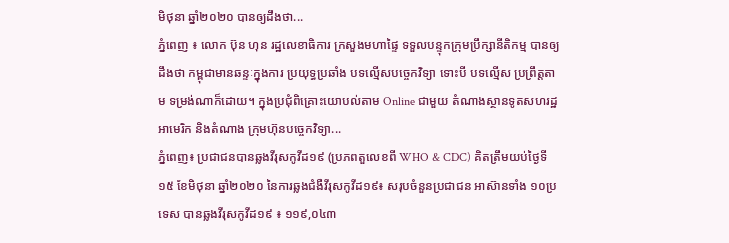មិថុនា ឆ្នាំ២០២០ បានឲ្យដឹងថា...
ភ្នំពេញ ៖ លោក ប៊ុន ហុន រដ្ឋលេខាធិការ ក្រសួងមហាផ្ទៃ ទទួលបន្ទុកក្រុមប្រឹក្សានីតិកម្ម បានឲ្យដឹងថា កម្ពុជាមានឆន្ទៈក្នុងការ ប្រយុទ្ធប្រឆាំង បទល្មើសបច្ចេកវិទ្យា ទោះបី បទល្មើស ប្រព្រឹត្តតាម ទម្រង់ណាក៏ដោយ។ ក្នុងប្រជុំពិគ្រោះយោបល់តាម Online ជាមួយ តំណាងស្ថានទូតសហរដ្ឋអាមេរិក និងតំណាង ក្រុមហ៊ុនបច្ចេកវិទ្យា...
ភ្នំពេញ៖ ប្រជាជនបានឆ្លងវីរុសកូវីដ១៩ (ប្រភពតួលេខពី WHO & CDC) គិតត្រឹមយប់ថ្ងៃទី១៥ ខែមិថុនា ឆ្នាំ២០២០ នៃការឆ្លងជំងឺវីរុសកូវីដ១៩៖ សរុបចំនួនប្រជាជន អាស៊ានទាំង ១០ប្រទេស បានឆ្លងវីរុសកូវីដ១៩ ៖ ១១៩,០៤៣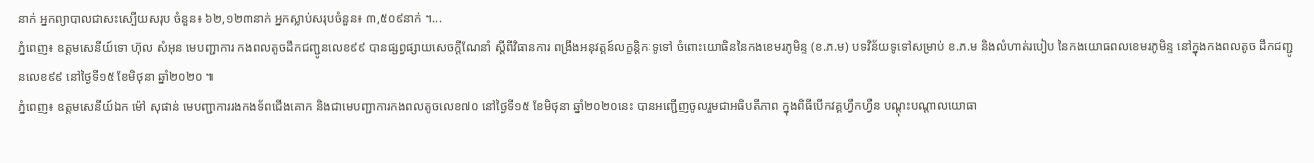នាក់ អ្នកព្យាបាលជាសះស្បើយសរុប ចំនួន៖ ៦២,១២៣នាក់ អ្នកស្លាប់សរុបចំនួន៖ ៣,៥០៩នាក់ ។...
ភ្នំពេញ៖ ឧត្តមសេនីយ៍ទោ ហ៊ុល សំអុន មេបញ្ជាការ កងពលតូចដឹកជញ្ជូនលេខ៩៩ បានផ្សព្វផ្សាយសេចក្តីណែនាំ ស្តីពីវិធានការ ពង្រឹងអនុវត្តន៍លក្ខន្តិកៈទូទៅ ចំពោះយោធិននៃកងខេមរភូមិន្ទ (ខ.ភ.ម) បទវិន័យទូទៅសម្រាប់ ខ.ភ.ម និងលំហាត់របៀប នៃកងយោធពលខេមរភូមិន្ទ នៅក្នុងកងពលតូច ដឹកជញ្ជូនលេខ៩៩ នៅថ្ងៃទី១៥ ខែមិថុនា ឆ្នាំ២០២០ ៕
ភ្នំពេញ៖ ឧត្តមសេនីយ៍ឯក ម៉ៅ សុផាន់ មេបញ្ជាការរងកងទ័ពជើងគោក និងជាមេបញ្ជាការកងពលតូចលេខ៧០ នៅថ្ងៃទី១៥ ខែមិថុនា ឆ្នាំ២០២០នេះ បានអញ្ជើញចូលរួមជាអធិបតីភាព ក្នុងពិធីបើកវគ្គហ្វឹកហ្វឺន បណ្តុះបណ្តាលយោធា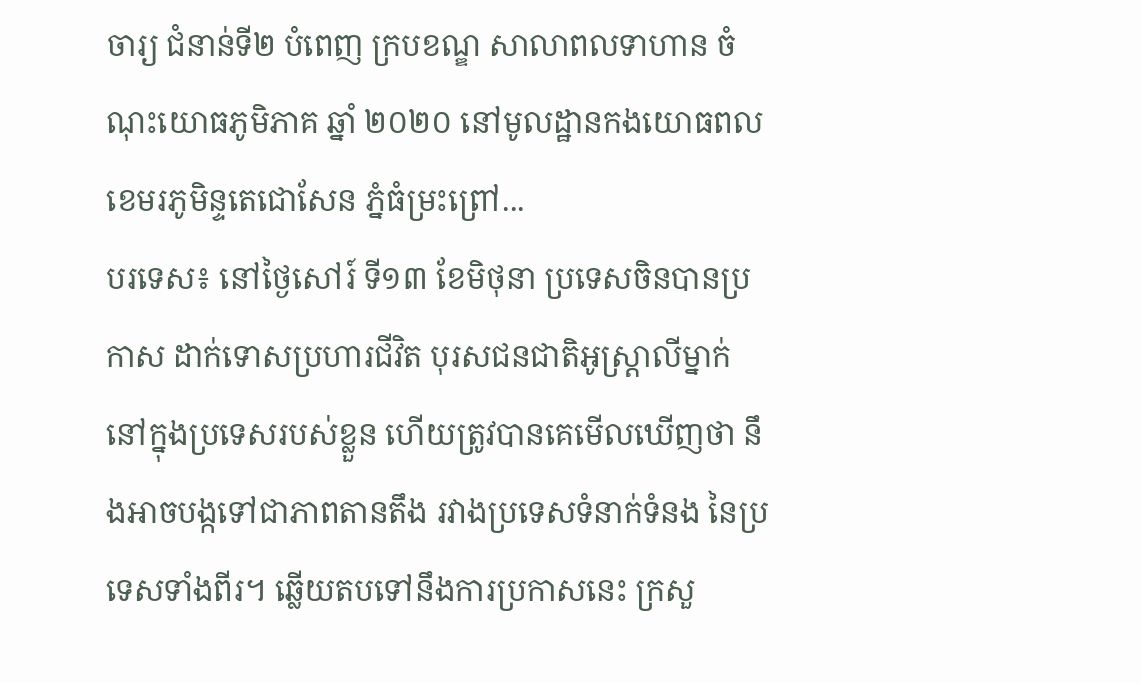ចារ្យ ជំនាន់ទី២ បំពេញ ក្របខណ្ឌ សាលាពលទាហាន ចំណុះយោធភូមិភាគ ឆ្នាំ ២០២០ នៅមូលដ្ឋានកងយោធពល ខេមរភូមិន្ទតេជោសែន ភ្នំធំម្រះព្រៅ...
បរទេស៖ នៅថ្ងៃសៅរ៍ ទី១៣ ខែមិថុនា ប្រទេសចិនបានប្រកាស ដាក់ទោសប្រហារជីវិត បុរសជនជាតិអូស្ត្រាលីម្នាក់ នៅក្នុងប្រទេសរបស់ខ្លួន ហើយត្រូវបានគេមើលឃើញថា នឹងអាចបង្កទៅជាភាពតានតឹង រវាងប្រទេសទំនាក់ទំនង នៃប្រទេសទាំងពីរ។ ឆ្លើយតបទៅនឹងការប្រកាសនេះ ក្រសួ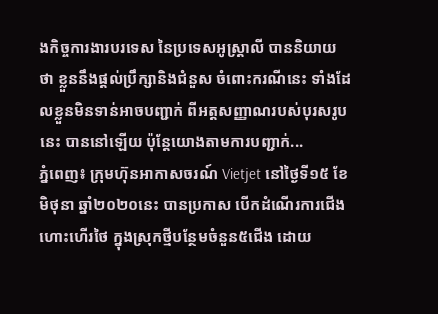ងកិច្ចការងារបរទេស នៃប្រទេសអូស្ត្រាលី បាននិយាយថា ខ្លួននឹងផ្តល់ប្រឹក្សានិងជំនួស ចំពោះករណីនេះ ទាំងដែលខ្លួនមិនទាន់អាចបញ្ជាក់ ពីអត្តសញ្ញាណរបស់បុរសរូបនេះ បាននៅឡើយ ប៉ុន្តែយោងតាមការបញ្ជាក់...
ភ្នំពេញ៖ ក្រុមហ៊ុនអាកាសចរណ៍ Vietjet នៅថ្ងៃទី១៥ ខែមិថុនា ឆ្នាំ២០២០នេះ បានប្រកាស បើកដំណើរការជើងហោះហើរថៃ ក្នុងស្រុកថ្មីបន្ថែមចំនួន៥ជើង ដោយ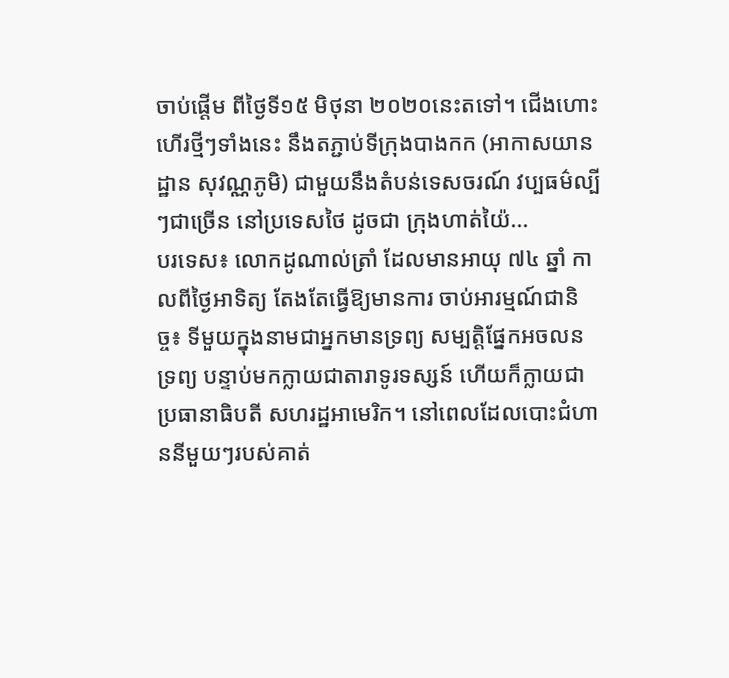ចាប់ផ្ដើម ពីថ្ងៃទី១៥ មិថុនា ២០២០នេះតទៅ។ ជើងហោះហើរថ្មីៗទាំងនេះ នឹងតភ្ជាប់ទីក្រុងបាងកក (អាកាសយានដ្ឋាន សុវណ្ណភូមិ) ជាមួយនឹងតំបន់ទេសចរណ៍ វប្បធម៌ល្បីៗជាច្រើន នៅប្រទេសថៃ ដូចជា ក្រុងហាត់យ៉ៃ...
បរទេស៖ លោកដូណាល់ត្រាំ ដែលមានអាយុ ៧៤ ឆ្នាំ កាលពីថ្ងៃអាទិត្យ តែងតែធ្វើឱ្យមានការ ចាប់អារម្មណ៍ជានិច្ច៖ ទីមួយក្នុងនាមជាអ្នកមានទ្រព្យ សម្បត្ដិផ្នែកអចលនទ្រព្យ បន្ទាប់មកក្លាយជាតារាទូរទស្សន៍ ហើយក៏ក្លាយជាប្រធានាធិបតី សហរដ្ឋអាមេរិក។ នៅពេលដែលបោះជំហាននីមួយៗរបស់គាត់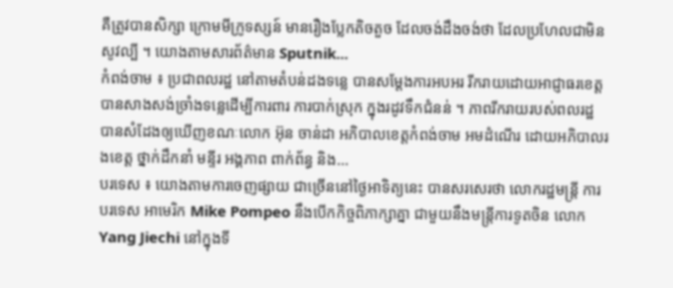គឺត្រូវបានសិក្សា ក្រោមមីក្រូទស្សន៍ មានរឿងប្លែកតិចតួច ដែលចង់ដឹងចង់ថា ដែលប្រហែលជាមិនសូវល្បី ។ យោងតាមសារព័ត៌មាន Sputnik...
កំពង់ចាម ៖ ប្រជាពលរដ្ឋ នៅតាមតំបន់ដងទន្លេ បានសម្ដែងការអបអរ រីករាយដោយអាជ្ញាធរខេត្ត បានសាងសង់ច្រាំងទន្លេដើម្បីការពារ ការបាក់ស្រុក ក្នុងរដូវទឹកជំនន់ ។ ភាពរីករាយរបស់ពលរដ្ឋ បានសំដែងឲ្យឃើញខណៈលោក អ៊ុន ចាន់ដា អភិបាលខេត្តកំពង់ចាម អមដំណើរ ដោយអភិបាលរងខេត្ត ថ្នាក់ដឹកនាំ មន្ទីរ អង្គភាព ពាក់ព័ន្ធ និង...
បរទេស ៖ យោងតាមការចេញផ្សាយ ជាច្រើននៅថ្ងៃអាទិត្យនេះ បានសរសេរថា លោករដ្ឋមន្ត្រី ការបរទេស អាមេរិក Mike Pompeo នឹងបើកកិច្ចពិភាក្សាគ្នា ជាមួយនឹងមន្ត្រីការទូតចិន លោក Yang Jiechi នៅក្នុងទី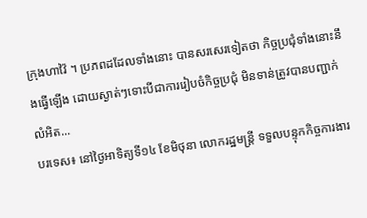ក្រុងហាវ៉ៃ ។ ប្រភពដដែលទាំងនោះ បានសរសេរទៀតថា កិច្ចប្រជុំទាំងនោះនឹងធ្វើឡើង ដោយស្ងាត់ៗទោះបីជាការរៀបចំកិច្ចប្រជុំ មិនទាន់ត្រូវបានបញ្ជាក់លំអិត...
បរទេស៖ នៅថ្ងៃអាទិត្យទី១៤ ខែមិថុនា លោករដ្ឋមន្ត្រី ទទួលបន្ទុកកិច្ចការងារ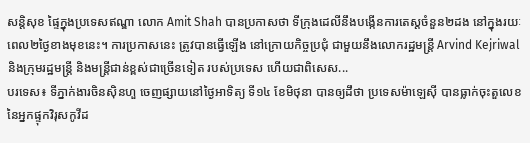សន្តិសុខ ផ្ទៃក្នុងប្រទេសឥណ្ឌា លោក Amit Shah បានប្រកាសថា ទីក្រុងដេលីនឹងបង្កើនការតេស្តចំនួន២ដង នៅក្នុងរយៈពេល២ថ្ងៃខាងមុខនេះ។ ការប្រកាសនេះ ត្រូវបានធ្វើឡើង នៅក្រោយកិច្ចប្រជុំ ជាមួយនឹងលោករដ្ឋមន្ត្រី Arvind Kejriwal និងក្រុមរដ្ឋមន្ត្រី និងមន្ត្រីជាន់ខ្ពស់ជាច្រើនទៀត របស់ប្រទេស ហើយជាពិសេស...
បរទេស៖ ទីភ្នាក់ងារចិនស៊ិនហួ ចេញផ្សាយនៅថ្ងៃអាទិត្យ ទី១៤ ខែមិថុនា បានឲ្យដឹថា ប្រទេសម៉ាឡេស៊ី បានធ្លាក់ចុះតួលេខ នៃអ្នកផ្ទុកវិរុសកូវីដ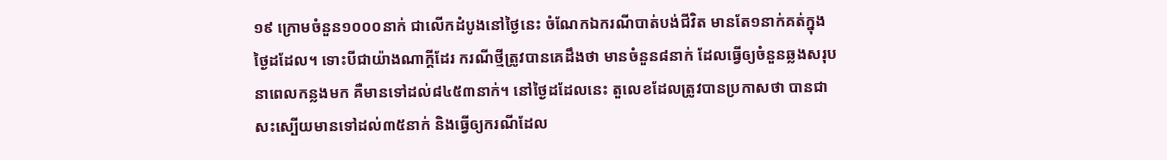១៩ ក្រោមចំនួន១០០០នាក់ ជាលើកដំបូងនៅថ្ងៃនេះ ចំណែកឯករណីបាត់បង់ជីវិត មានតែ១នាក់គត់ក្នុងថ្ងៃដដែល។ ទោះបីជាយ៉ាងណាក្តីដែរ ករណីថ្មីត្រូវបានគេដឹងថា មានចំនួន៨នាក់ ដែលធ្វើឲ្យចំនួនឆ្លងសរុបនាពេលកន្លងមក គឺមានទៅដល់៨៤៥៣នាក់។ នៅថ្ងៃដដែលនេះ តួលេខដែលត្រូវបានប្រកាសថា បានជាសះស្បើយមានទៅដល់៣៥នាក់ និងធ្វើឲ្យករណីដែល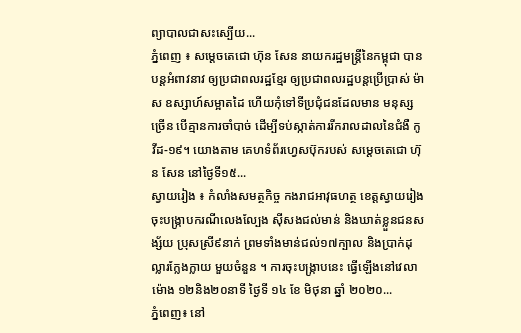ព្យាបាលជាសះស្បើយ...
ភ្នំពេញ ៖ សម្ដេចតេជោ ហ៊ុន សែន នាយករដ្ឋមន្ដ្រីនៃកម្ពុជា បានបន្ដអំពាវនាវ ឲ្យប្រជាពលរដ្ឋខ្មែរ ឲ្យប្រជាពលរដ្ឋបន្តប្រើប្រាស់ ម៉ាស ឧស្សាហ៍សម្អាតដៃ ហើយកុំទៅទីប្រជុំជនដែលមាន មនុស្សច្រើន បើគ្មានការចាំបាច់ ដើម្បីទប់ស្កាត់ការរីករាលដាលនៃជំងឺ កូវីដ-១៩។ យោងតាម គេហទំព័រហ្វេសប៊ុករបស់ សម្ដេចតេជោ ហ៊ុន សែន នៅថ្ងៃទី១៥...
ស្វាយរៀង ៖ កំលាំងសមត្ថកិច្ច កងរាជអាវុធហត្ថ ខេត្តស្វាយរៀង ចុះបង្ក្រាបករណីលេងល្បែង ស៊ីសងជល់មាន់ និងឃាត់ខ្លួនជនសង្ស័យ ប្រុសស្រី៩នាក់ ព្រមទាំងមាន់ជល់១៧ក្បាល និងប្រាក់ដុល្លារក្លែងក្លាយ មួយចំនួន ។ ការចុះបង្ក្រាបនេះ ធ្វើឡើងនៅវេលាម៉ោង ១២និង២០នាទី ថ្ងៃទី ១៤ ខែ មិថុនា ឆ្នាំ ២០២០...
ភ្នំពេញ៖ នៅ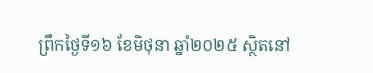ព្រឹកថ្ងៃទី១៦ ខែមិថុនា ឆ្នាំ២០២៥ ស្ថិតនៅ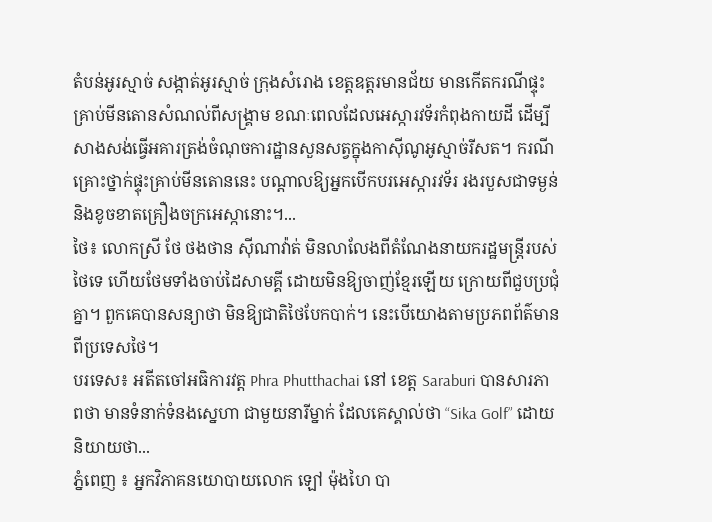តំបន់អូរស្មាច់ សង្កាត់អូរស្មាច់ ក្រុងសំរោង ខេត្តឧត្តរមានជ័យ មានកើតករណីផ្ទុះគ្រាប់មីនតោនសំណល់ពីសង្គ្រាម ខណៈពេលដែលអេស្ការវទ័រកំពុងកាយដី ដើម្បីសាងសង់ធ្វើអគារត្រង់ចំណុចការដ្ឋានសួនសត្វក្នុងកាស៊ីណូអូស្មាច់រីសត។ ករណីគ្រោះថ្នាក់ផ្ទុះគ្រាប់មីនតោននេះ បណ្តាលឱ្យអ្នកបើកបរអេស្ការវទ័រ រងរបួសជាទម្ងន់និងខូចខាតគ្រឿងចក្រអេស្កានោះ។...
ថៃ៖ លោកស្រី ថែ ថងថាន ស៊ីណាវ៉ាត់ មិនលាលែងពីតំណែងនាយករដ្ឋមន្រ្តីរបស់ថៃទេ ហើយថែមទាំងចាប់ដៃសាមគ្គី ដោយមិនឱ្យចាញ់ខ្មែរឡើយ ក្រោយពីជួបប្រជុំគ្នា។ ពួកគេបានសន្យាថា មិនឱ្យជាតិថៃបែកបាក់។ នេះបើយោងតាមប្រភពព័ត៌មានពីប្រទេសថៃ។
បរទេស៖ អតីតចៅអធិការវត្ត Phra Phutthachai នៅ ខេត្ត Saraburi បានសារភាពថា មានទំនាក់ទំនងស្នេហា ជាមួយនារីម្នាក់ ដែលគេស្គាល់ថា “Sika Golf” ដោយនិយាយថា...
ភ្នំពេញ ៖ អ្នកវិភាគនយោបាយលោក ឡៅ ម៉ុងហៃ បា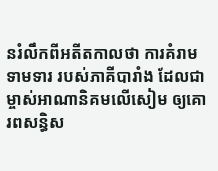នរំលឹកពីអតីតកាលថា ការគំរាមទាមទារ របស់ភាគីបារាំង ដែលជាម្ចាស់អាណានិគមលើសៀម ឲ្យគោរពសន្ធិស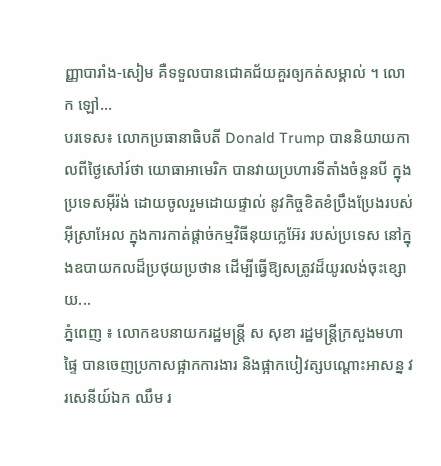ញ្ញាបារាំង-សៀម គឺទទួលបានជោគជ័យគួរឲ្យកត់សម្គាល់ ។ លោក ឡៅ...
បរទេស៖ លោកប្រធានាធិបតី Donald Trump បាននិយាយកាលពីថ្ងៃសៅរ៍ថា យោធាអាមេរិក បានវាយប្រហារទីតាំងចំនួនបី ក្នុងប្រទេសអ៊ីរ៉ង់ ដោយចូលរួមដោយផ្ទាល់ នូវកិច្ចខិតខំប្រឹងប្រែងរបស់អ៊ីស្រាអែល ក្នុងការកាត់ផ្តាច់កម្មវិធីនុយក្លេអ៊ែរ របស់ប្រទេស នៅក្នុងឧបាយកលដ៏ប្រថុយប្រថាន ដើម្បីធ្វើឱ្យសត្រូវដ៏យូរលង់ចុះខ្សោយ...
ភ្នំពេញ ៖ លោកឧបនាយករដ្ឋមន្ដ្រី ស សុខា រដ្ឋមន្ដ្រីក្រសួងមហាផ្ទៃ បានចេញប្រកាសផ្អាកការងារ និងផ្អាកបៀវត្សបណ្ដោះអាសន្ន វរសេនីយ៍ឯក ឈឹម រ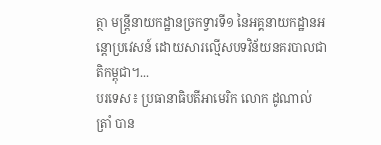ត្ថា មន្ដ្រីនាយកដ្ឋានច្រកទ្វារទី១ នៃអគ្គនាយកដ្ឋានអន្ដោប្រវេសន៍ ដោយសារល្មើសបទវិន័យនគរបាលជាតិកម្ពុជា។...
បរទេស៖ ប្រធានាធិបតីអាមេរិក លោក ដូណាល់ ត្រាំ បាន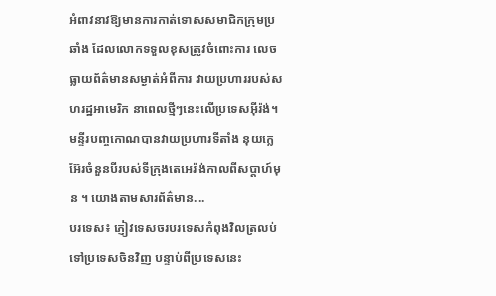អំពាវនាវឱ្យមានការកាត់ទោសសមាជិកក្រុមប្រឆាំង ដែលលោកទទួលខុសត្រូវចំពោះការ លេចធ្លាយព័ត៌មានសម្ងាត់អំពីការ វាយប្រហាររបស់សហរដ្ឋអាមេរិក នាពេលថ្មីៗនេះលើប្រទេសអ៊ីរ៉ង់។ មន្ទីរបញ្ចកោណបានវាយប្រហារទីតាំង នុយក្លេអ៊ែរចំនួនបីរបស់ទីក្រុងតេអេរ៉ង់កាលពីសប្តាហ៍មុន ។ យោងតាមសារព័ត៌មាន...
បរទេស៖ ភ្ញៀវទេសចរបរទេសកំពុងវិលត្រលប់ទៅប្រទេសចិនវិញ បន្ទាប់ពីប្រទេសនេះ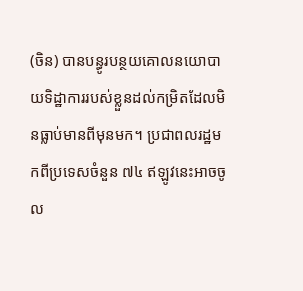(ចិន) បានបន្ធូរបន្ថយគោលនយោបាយទិដ្ឋាការរបស់ខ្លួនដល់កម្រិតដែលមិនធ្លាប់មានពីមុនមក។ ប្រជាពលរដ្ឋមកពីប្រទេសចំនួន ៧៤ ឥឡូវនេះអាចចូល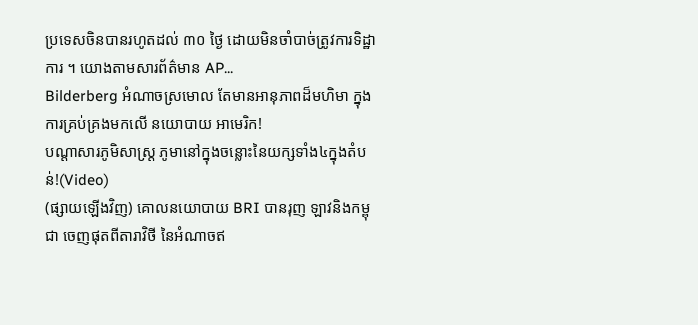ប្រទេសចិនបានរហូតដល់ ៣០ ថ្ងៃ ដោយមិនចាំបាច់ត្រូវការទិដ្ឋាការ ។ យោងតាមសារព័ត៌មាន AP...
Bilderberg អំណាចស្រមោល តែមានអានុភាពដ៏មហិមា ក្នុងការគ្រប់គ្រងមកលើ នយោបាយ អាមេរិក!
បណ្ដាសារភូមិសាស្រ្ត ភូមានៅក្នុងចន្លោះនៃយក្សទាំង៤ក្នុងតំបន់!(Video)
(ផ្សាយឡើងវិញ) គោលនយោបាយ BRI បានរុញ ឡាវនិងកម្ពុជា ចេញផុតពីតារាវិថី នៃអំណាចឥ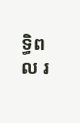ទ្ធិពល រ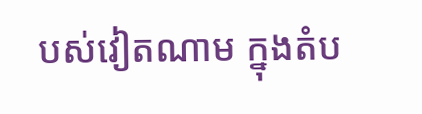បស់វៀតណាម ក្នុងតំប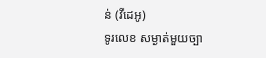ន់ (វីដេអូ)
ទូរលេខ សម្ងាត់មួយច្បា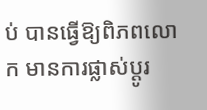ប់ បានធ្វើឱ្យពិភពលោក មានការផ្លាស់ប្ដូរ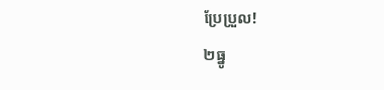ប្រែប្រួល!
២ធ្នូ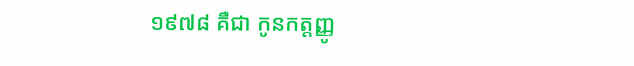១៩៧៨ គឺជា កូនកត្តញ្ញូ